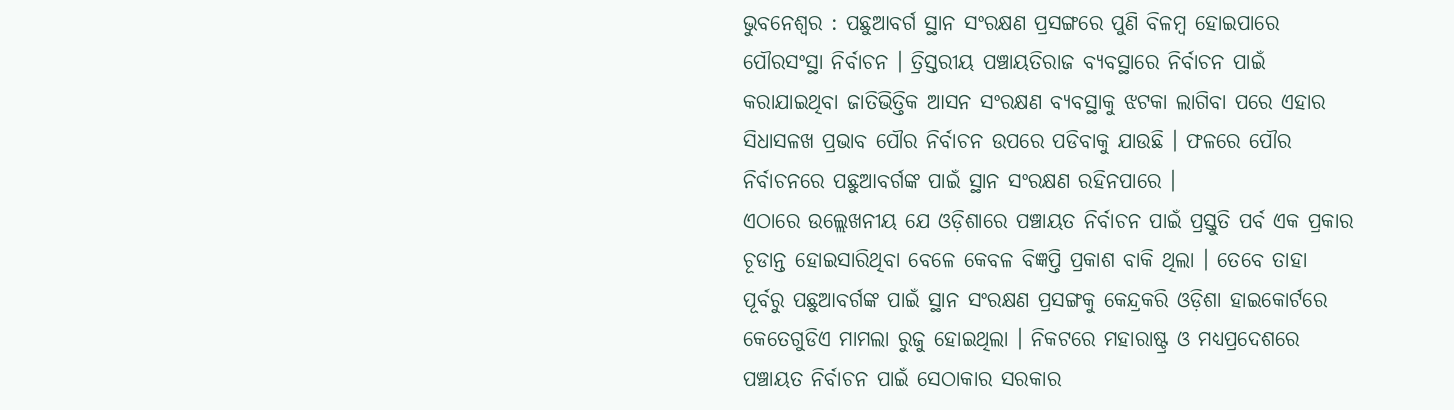ଭୁବନେଶ୍ୱର : ପଛୁଆବର୍ଗ ସ୍ଥାନ ସଂରକ୍ଷଣ ପ୍ରସଙ୍ଗରେ ପୁଣି ବିଳମ୍ବ ହୋଇପାରେ ପୌରସଂସ୍ଥା ନିର୍ବାଚନ । ତ୍ରିସ୍ତରୀୟ ପଞ୍ଚାୟତିରାଜ ବ୍ୟବସ୍ଥାରେ ନିର୍ବାଚନ ପାଇଁ କରାଯାଇଥିବା ଜାତିଭିତ୍ତିକ ଆସନ ସଂରକ୍ଷଣ ବ୍ୟବସ୍ଥାକୁ ଝଟକା ଲାଗିବା ପରେ ଏହାର ସିଧାସଳଖ ପ୍ରଭାବ ପୌର ନିର୍ବାଚନ ଉପରେ ପଡିବାକୁ ଯାଉଛି । ଫଳରେ ପୌର ନିର୍ବାଚନରେ ପଛୁଆବର୍ଗଙ୍କ ପାଇଁ ସ୍ଥାନ ସଂରକ୍ଷଣ ରହିନପାରେ ।
ଏଠାରେ ଉଲ୍ଲେଖନୀୟ ଯେ ଓଡ଼ିଶାରେ ପଞ୍ଚାୟତ ନିର୍ବାଚନ ପାଇଁ ପ୍ରସ୍ତୁତି ପର୍ବ ଏକ ପ୍ରକାର ଚୂଡାନ୍ତ ହୋଇସାରିଥିବା ବେଳେ କେବଳ ବିଜ୍ଞପ୍ତି ପ୍ରକାଶ ବାକି ଥିଲା । ତେବେ ତାହା ପୂର୍ବରୁ ପଛୁଆବର୍ଗଙ୍କ ପାଇଁ ସ୍ଥାନ ସଂରକ୍ଷଣ ପ୍ରସଙ୍ଗକୁ କେନ୍ଦ୍ରକରି ଓଡ଼ିଶା ହାଇକୋର୍ଟରେ କେତେଗୁଡିଏ ମାମଲା ରୁଜୁ ହୋଇଥିଲା । ନିକଟରେ ମହାରାଷ୍ଟ୍ର ଓ ମଧ୍ୟପ୍ରଦେଶରେ ପଞ୍ଚାୟତ ନିର୍ବାଚନ ପାଇଁ ସେଠାକାର ସରକାର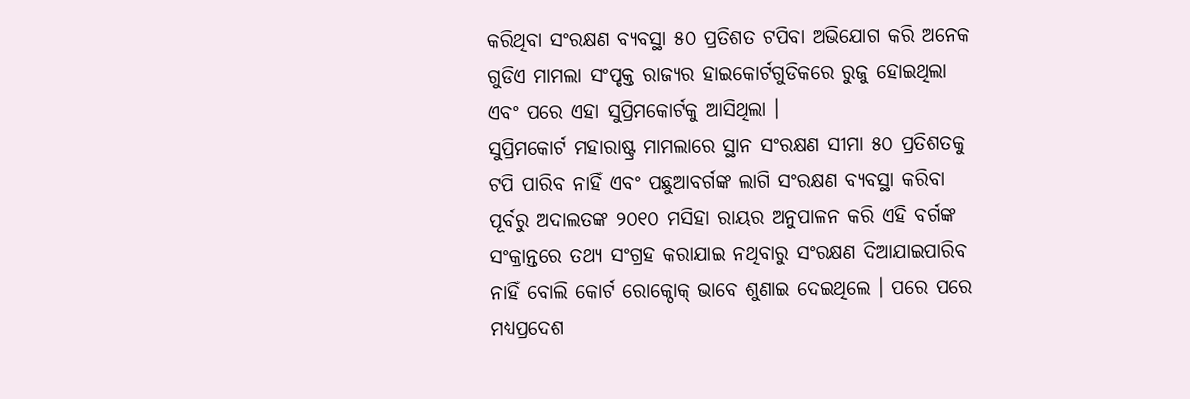କରିଥିବା ସଂରକ୍ଷଣ ବ୍ୟବସ୍ଥା ୫୦ ପ୍ରତିଶତ ଟପିବା ଅଭିଯୋଗ କରି ଅନେକ ଗୁଡିଏ ମାମଲା ସଂପୃକ୍ତ ରାଜ୍ୟର ହାଇକୋର୍ଟଗୁଡିକରେ ରୁଜୁ ହୋଇଥିଲା ଏବଂ ପରେ ଏହା ସୁପ୍ରିମକୋର୍ଟକୁ ଆସିଥିଲା ।
ସୁପ୍ରିମକୋର୍ଟ ମହାରାଷ୍ଟ୍ର ମାମଲାରେ ସ୍ଥାନ ସଂରକ୍ଷଣ ସୀମା ୫୦ ପ୍ରତିଶତକୁ ଟପି ପାରିବ ନାହିଁ ଏବଂ ପଛୁଆବର୍ଗଙ୍କ ଲାଗି ସଂରକ୍ଷଣ ବ୍ୟବସ୍ଥା କରିବା ପୂର୍ବରୁ ଅଦାଲତଙ୍କ ୨୦୧୦ ମସିହା ରାୟର ଅନୁପାଳନ କରି ଏହି ବର୍ଗଙ୍କ ସଂକ୍ରାନ୍ତରେ ତଥ୍ୟ ସଂଗ୍ରହ କରାଯାଇ ନଥିବାରୁ ସଂରକ୍ଷଣ ଦିଆଯାଇପାରିବ ନାହିଁ ବୋଲି କୋର୍ଟ ରୋକ୍ଠୋକ୍ ଭାବେ ଶୁଣାଇ ଦେଇଥିଲେ । ପରେ ପରେ ମଧ୍ୟପ୍ରଦେଶ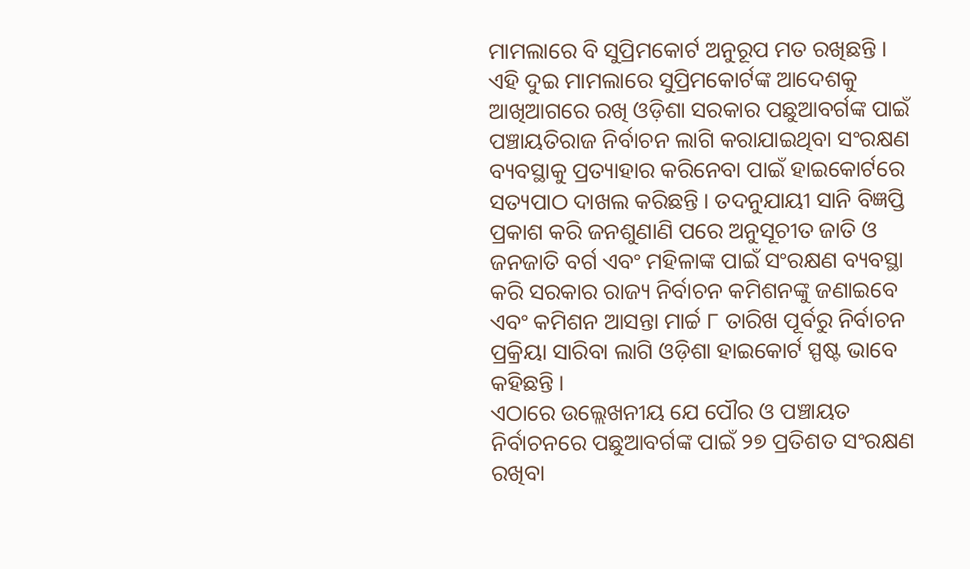ମାମଲାରେ ବି ସୁପ୍ରିମକୋର୍ଟ ଅନୁରୂପ ମତ ରଖିଛନ୍ତି ।
ଏହି ଦୁଇ ମାମଲାରେ ସୁପ୍ରିମକୋର୍ଟଙ୍କ ଆଦେଶକୁ ଆଖିଆଗରେ ରଖି ଓଡ଼ିଶା ସରକାର ପଛୁଆବର୍ଗଙ୍କ ପାଇଁ ପଞ୍ଚାୟତିରାଜ ନିର୍ବାଚନ ଲାଗି କରାଯାଇଥିବା ସଂରକ୍ଷଣ ବ୍ୟବସ୍ଥାକୁ ପ୍ରତ୍ୟାହାର କରିନେବା ପାଇଁ ହାଇକୋର୍ଟରେ ସତ୍ୟପାଠ ଦାଖଲ କରିଛନ୍ତି । ତଦନୁଯାୟୀ ସାନି ବିଜ୍ଞପ୍ତି ପ୍ରକାଶ କରି ଜନଶୁଣାଣି ପରେ ଅନୁସୂଚୀତ ଜାତି ଓ ଜନଜାତି ବର୍ଗ ଏବଂ ମହିଳାଙ୍କ ପାଇଁ ସଂରକ୍ଷଣ ବ୍ୟବସ୍ଥା କରି ସରକାର ରାଜ୍ୟ ନିର୍ବାଚନ କମିଶନଙ୍କୁ ଜଣାଇବେ ଏବଂ କମିଶନ ଆସନ୍ତା ମାର୍ଚ୍ଚ ୮ ତାରିଖ ପୂର୍ବରୁ ନିର୍ବାଚନ ପ୍ରକ୍ରିୟା ସାରିବା ଲାଗି ଓଡ଼ିଶା ହାଇକୋର୍ଟ ସ୍ପଷ୍ଟ ଭାବେ କହିଛନ୍ତି ।
ଏଠାରେ ଉଲ୍ଲେଖନୀୟ ଯେ ପୌର ଓ ପଞ୍ଚାୟତ ନିର୍ବାଚନରେ ପଛୁଆବର୍ଗଙ୍କ ପାଇଁ ୨୭ ପ୍ରତିଶତ ସଂରକ୍ଷଣ ରଖିବା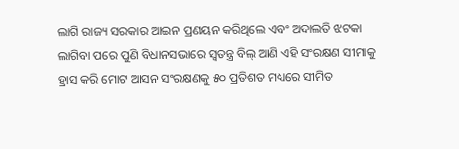ଲାଗି ରାଜ୍ୟ ସରକାର ଆଇନ ପ୍ରଣୟନ କରିଥିଲେ ଏବଂ ଅଦାଲତି ଝଟକା ଲାଗିବା ପରେ ପୁଣି ବିଧାନସଭାରେ ସ୍ୱତନ୍ତ୍ର ବିଲ୍ ଆଣି ଏହି ସଂରକ୍ଷଣ ସୀମାକୁ ହ୍ରାସ କରି ମୋଟ ଆସନ ସଂରକ୍ଷଣକୁ ୫୦ ପ୍ରତିଶତ ମଧ୍ୟରେ ସୀମିତ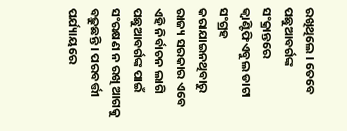ରଖିଥିଲେ । ତେବେ ପଛୁଆବର୍ଗଙ୍କ ସଂକ୍ରାନ୍ତରେ କ୍ୱାଣ୍ଟିଫିଏବୁଲ ଡାଟା ସଂଗ୍ରହ କରାଯାଇନଥିବାରୁ ରାଜ୍ୟ ସରକାର ଏବେ ଏହି ନିର୍ବାଚନ ଲାଗି ପଛୁଆବର୍ଗଙ୍କ ପାଇଁ ସଂରକ୍ଷଣ ନ ରଖି ଆଗକୁ ବଢ଼ୁଛନ୍ତି । ପରବର୍ତ୍ତୀ ପର୍ଯ୍ୟାୟରେ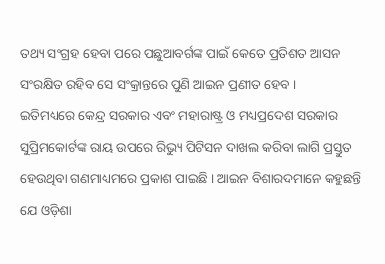ତଥ୍ୟ ସଂଗ୍ରହ ହେବା ପରେ ପଛୁଆବର୍ଗଙ୍କ ପାଇଁ କେତେ ପ୍ରତିଶତ ଆସନ ସଂରକ୍ଷିତ ରହିବ ସେ ସଂକ୍ରାନ୍ତରେ ପୁଣି ଆଇନ ପ୍ରଣୀତ ହେବ ।
ଇତିମଧ୍ୟରେ କେନ୍ଦ୍ର ସରକାର ଏବଂ ମହାରାଷ୍ଟ୍ର ଓ ମଧ୍ୟପ୍ରଦେଶ ସରକାର ସୁପ୍ରିମକୋର୍ଟଙ୍କ ରାୟ ଉପରେ ରିଭ୍ୟୁ ପିଟିସନ ଦାଖଲ କରିବା ଲାଗି ପ୍ରସ୍ତୁତ ହେଉଥିବା ଗଣମାଧ୍ୟମରେ ପ୍ରକାଶ ପାଇଛି । ଆଇନ ବିଶାରଦମାନେ କହୁଛନ୍ତି ଯେ ଓଡ଼ିଶା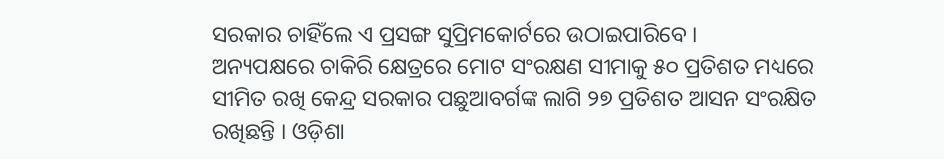ସରକାର ଚାହିଁଲେ ଏ ପ୍ରସଙ୍ଗ ସୁପ୍ରିମକୋର୍ଟରେ ଉଠାଇପାରିବେ ।
ଅନ୍ୟପକ୍ଷରେ ଚାକିରି କ୍ଷେତ୍ରରେ ମୋଟ ସଂରକ୍ଷଣ ସୀମାକୁ ୫୦ ପ୍ରତିଶତ ମଧ୍ୟରେ ସୀମିତ ରଖି କେନ୍ଦ୍ର ସରକାର ପଛୁଆବର୍ଗଙ୍କ ଲାଗି ୨୭ ପ୍ରତିଶତ ଆସନ ସଂରକ୍ଷିତ ରଖିଛନ୍ତି । ଓଡ଼ିଶା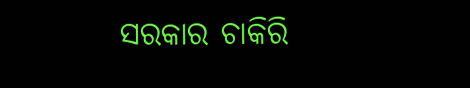ସରକାର ଚାକିରି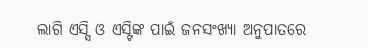ଲାଗି ଏସ୍ସି ଓ ଏସ୍ଟିଙ୍କ ପାଇଁ ଜନସଂଖ୍ୟା ଅନୁପାତରେ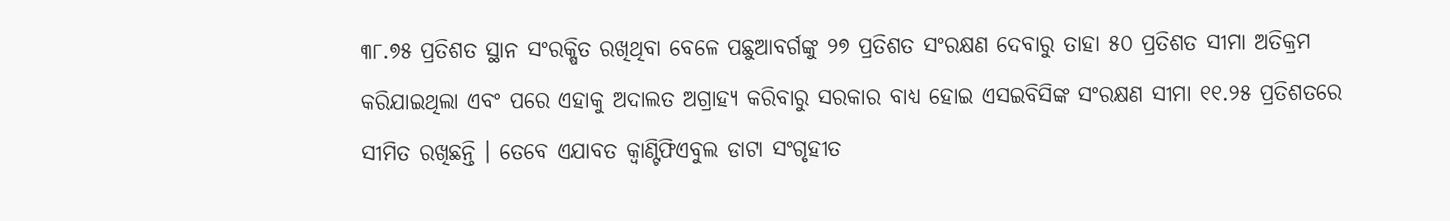୩୮.୭୫ ପ୍ରତିଶତ ସ୍ଥାନ ସଂରକ୍ଷିତ ରଖିଥିବା ବେଳେ ପଛୁଆବର୍ଗଙ୍କୁ ୨୭ ପ୍ରତିଶତ ସଂରକ୍ଷଣ ଦେବାରୁ ତାହା ୫୦ ପ୍ରତିଶତ ସୀମା ଅତିକ୍ରମ କରିଯାଇଥିଲା ଏବଂ ପରେ ଏହାକୁ ଅଦାଲତ ଅଗ୍ରାହ୍ୟ କରିବାରୁ ସରକାର ବାଧ୍ୟ ହୋଇ ଏସଇବିସିଙ୍କ ସଂରକ୍ଷଣ ସୀମା ୧୧.୨୫ ପ୍ରତିଶତରେ ସୀମିତ ରଖିଛନ୍ତି । ତେବେ ଏଯାବତ କ୍ୱାଣ୍ଟିଫିଏବୁଲ ଡାଟା ସଂଗୃହୀତ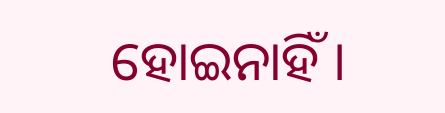ହୋଇନାହିଁ ।